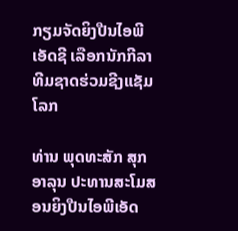ກຽມຈັດຍິງປືນໄອພີເອັດຊີ ເລືອກນັກກີລາທີມຊາດຮ່ວມຊີງແຊັມໂລກ

ທ່ານ ພຸດທະສັກ ສຸກອາລຸນ ປະທານສະໂມສອນຍິງປືນໄອພີເອັດ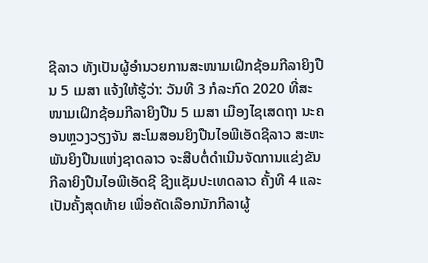ຊີລາວ ທັງເປັນຜູ້ອຳນວຍການສະໜາມເຝິກຊ້ອມກີລາຍິງປືນ 5 ເມສາ ແຈ້ງໃຫ້ຮູ້ວ່າ: ວັນທີ 3 ກໍລະກົດ 2020 ທີ່ສະໜາມເຝິກຊ້ອມກີລາຍິງປືນ 5 ເມສາ ເມືອງໄຊເສດຖາ ນະຄອນຫຼວງວຽງຈັນ ສະໂມສອນຍິງປືນໄອພີເອັດຊີລາວ ສະຫະພັນຍິງປືນແຫ່ງຊາດລາວ ຈະສືບຕໍ່ດຳເນີນຈັດການແຂ່ງຂັນກີລາຍິງປືນໄອພີເອັດຊີ ຊີງແຊັມປະເທດລາວ ຄັ້ງທີ 4 ແລະ ເປັນຄັ້ງສຸດທ້າຍ ເພື່ອຄັດເລືອກນັກກີລາຜູ້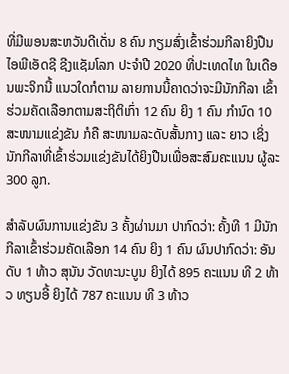ທີ່ມີພອນສະຫວັນດີເດັ່ນ 8 ຄົນ ກຽມສົ່ງເຂົ້າຮ່ວມກີລາຍິງປືນໄອພີເອັດຊີ ຊີງແຊັມໂລກ ປະຈຳປີ 2020 ທີ່ປະເທດໄທ ໃນເດືອນພະຈິກນີ້ ແນວໃດກໍຕາມ ລາຍການນີ້ຄາດວ່າຈະມີນັກກີລາ ເຂົ້າຮ່ວມຄັດເລືອກຕາມສະຖິຕິເກົ່າ 12 ຄົນ ຍິງ 1 ຄົນ ກຳນົດ 10 ສະໜາມແຂ່ງຂັນ ກໍຄື ສະໜາມລະດັບສັ້ນກາງ ແລະ ຍາວ ເຊິ່ງນັກກີລາທີ່ເຂົ້າຮ່ວມແຂ່ງຂັນໄດ້ຍິງປືນເພື່ອສະສົມຄະແນນ ຜູ້ລະ 300 ລູກ.

ສຳລັບຜົນການແຂ່ງຂັນ 3 ຄັ້ງຜ່ານມາ ປາກົດວ່າ: ຄັ້ງທີ 1 ມີນັກກີລາເຂົ້າຮ່ວມຄັດເລືອກ 14 ຄົນ ຍິງ 1 ຄົນ ຜົນປາກົດວ່າ: ອັນດັບ 1 ທ້າວ ສຸນັນ ວັດທະນະບູນ ຍິງໄດ້ 895 ຄະແນນ ທີ 2 ທ້າວ ທຽນອີ້ ຍິງໄດ້ 787 ຄະແນນ ທີ 3 ທ້າວ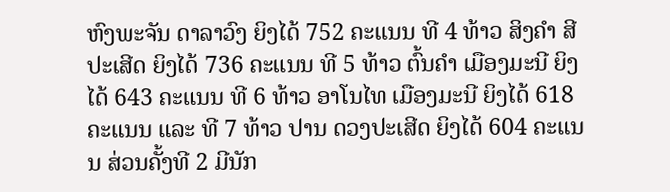ຫົງພະຈັນ ດາລາວົງ ຍິງໄດ້ 752 ຄະແນນ ທີ 4 ທ້າວ ສິງຄຳ ສີປະເສີດ ຍິງໄດ້ 736 ຄະແນນ ທີ 5 ທ້າວ ຕົ້ນຄຳ ເມືອງມະນີ ຍິງໄດ້ 643 ຄະແນນ ທີ 6 ທ້າວ ອາໂນໄທ ເມືອງມະນີ ຍິງໄດ້ 618 ຄະແນນ ແລະ ທີ 7 ທ້າວ ປານ ດວງປະເສີດ ຍິງໄດ້ 604 ຄະແນນ ສ່ວນຄັ້ງທີ 2 ມີນັກ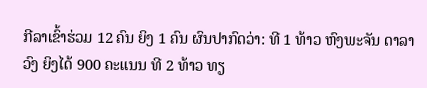ກີລາເຂົ້າຮ່ວມ 12 ຄົນ ຍິງ 1 ຄົນ ຜົນປາກົດວ່າ: ທີ 1 ທ້າວ ຫົງພະຈັນ ດາລາວົງ ຍິງໄດ້ 900 ຄະແນນ ທີ 2 ທ້າວ ທຽ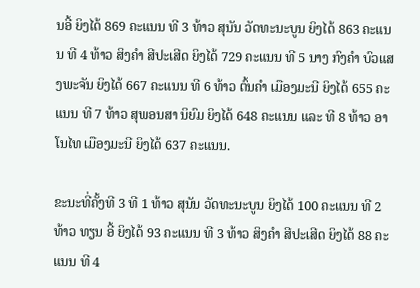ນອີ້ ຍິງໄດ້ 869 ຄະແນນ ທີ 3 ທ້າວ ສຸນັນ ວັດທະນະບູນ ຍິງໄດ້ 863 ຄະແນນ ທີ 4 ທ້າວ ສິງຄຳ ສີປະເສີດ ຍິງໄດ້ 729 ຄະແນນ ທີ 5 ນາງ ກົງຄຳ ບົວແສງພະຈັນ ຍິງໄດ້ 667 ຄະແນນ ທີ 6 ທ້າວ ຕົ້ນຄຳ ເມືອງມະນີ ຍິງໄດ້ 655 ຄະແນນ ທີ 7 ທ້າວ ສຸພອນສາ ນິຍົມ ຍິງໄດ້ 648 ຄະແນນ ແລະ ທີ 8 ທ້າວ ອາໂນໄທ ເມືອງມະນີ ຍິງໄດ້ 637 ຄະແນນ.

ຂະນະທີ່ຄັ້ງທີ 3 ທີ 1 ທ້າວ ສຸນັນ ວັດທະນະບູນ ຍິງໄດ້ 100 ຄະແນນ ທີ 2 ທ້າວ ທຽນ ອີ້ ຍິງໄດ້ 93 ຄະແນນ ທີ 3 ທ້າວ ສິງຄຳ ສີປະເສີດ ຍິງໄດ້ 88 ຄະແນນ ທີ 4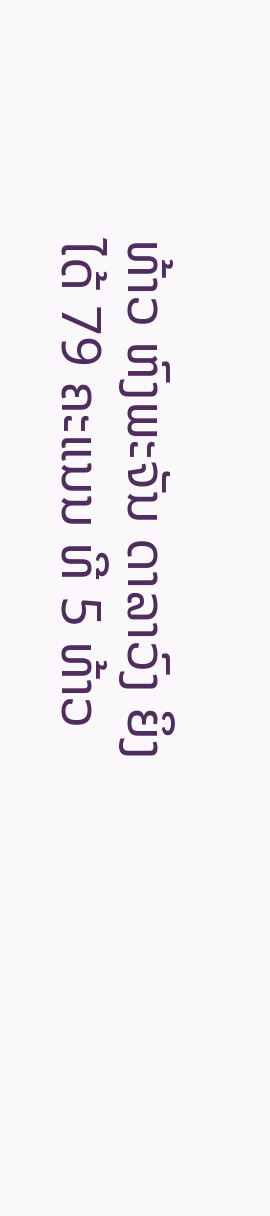ທ້າວ ຫົງພະຈັນ ດາລາວົງ ຍິງໄດ້ 79 ຄະແນນ ທີ 5 ທ້າວ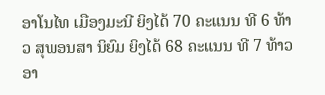ອາໂນໄທ ເມືອງມະນີ ຍິງໄດ້ 70 ຄະແນນ ທີ 6 ທ້າວ ສຸພອນສາ ນິຍົມ ຍິງໄດ້ 68 ຄະແນນ ທີ 7 ທ້າວ ອາ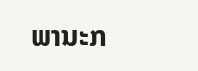ພານະກ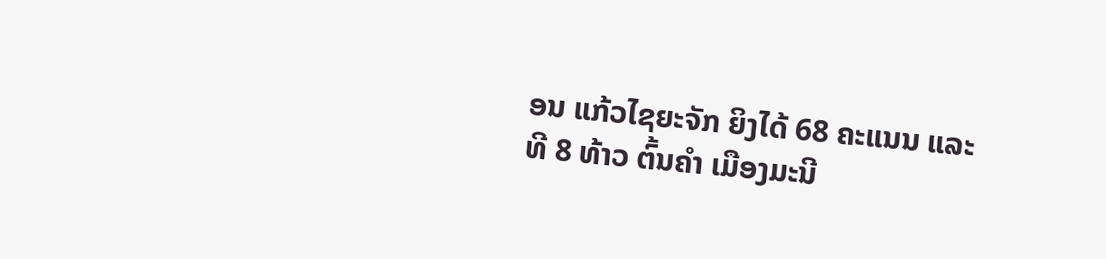ອນ ແກ້ວໄຊຍະຈັກ ຍິງໄດ້ 68 ຄະແນນ ແລະ ທີ 8 ທ້າວ ຕົ້ນຄຳ ເມືອງມະນີ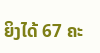ຍິງໄດ້ 67 ຄະ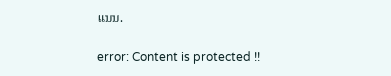ແນນ.

error: Content is protected !!